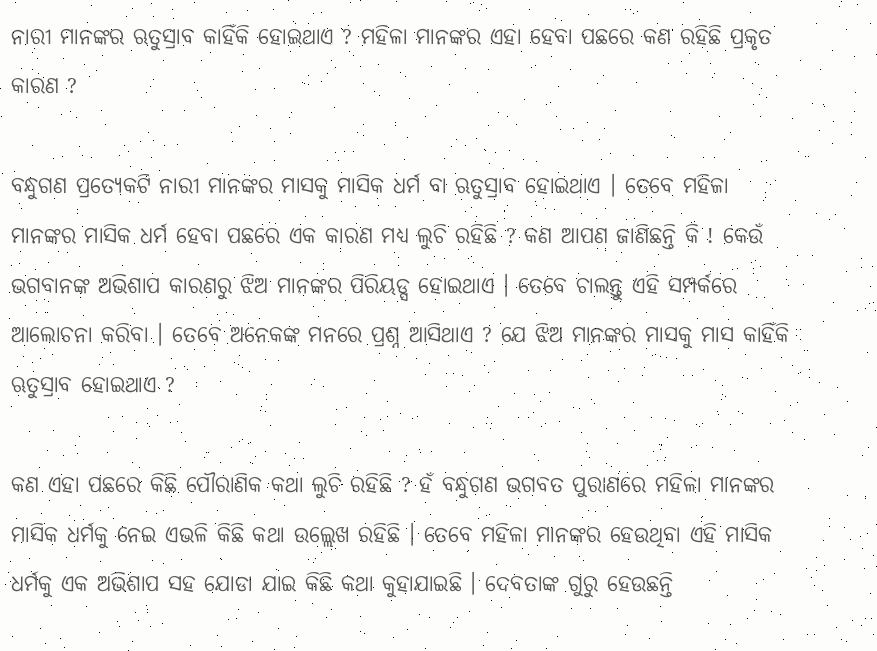ନାରୀ ମାନଙ୍କର ଋତୁସ୍ରାବ କାହିଁକି ହୋଇଥାଏ ? ମହିଳା ମାନଙ୍କର ଏହା ହେବା ପଛରେ କଣ ରହିଛି ପ୍ରକୃତ କାରଣ ?

ବନ୍ଧୁଗଣ ପ୍ରତ୍ଯେକଟି ନାରୀ ମାନଙ୍କର ମାସକୁ ମାସିକ ଧର୍ମ ବା ଋତୁସ୍ରାବ ହୋଇଥାଏ । ତେବେ ମହିଳା ମାନଙ୍କର ମାସିକ ଧର୍ମ ହେବା ପଛରେ ଏକ କାରଣ ମଧ୍ୟ ଲୁଚି ରହିଛି ? କଣ ଆପଣ ଜାଣିଛନ୍ତି କି ! କେଉଁ ଭଗବାନଙ୍କ ଅଭିଶାପ କାରଣରୁ ଝିଅ ମାନଙ୍କର ପିରିୟଡ୍ସ ହୋଇଥାଏ । ତେବେ ଚାଲନ୍ତୁ ଏହି ସମ୍ପର୍କରେ ଆଲୋଚନା କରିବା । ତେବେ ଅନେକଙ୍କ ମନରେ ପ୍ରଶ୍ନ ଆସିଥାଏ ? ଯେ ଝିଅ ମାନଙ୍କର ମାସକୁ ମାସ କାହିଁକି ଋତୁସ୍ରାବ ହୋଇଥାଏ ?

କଣ ଏହା ପଛରେ କିଛି ପୌରାଣିକ କଥା ଲୁଚି ରହିଛି ? ହଁ ବନ୍ଧୁଗଣ ଭଗବତ ପୁରାଣରେ ମହିଳା ମାନଙ୍କର ମାସିକ ଧର୍ମକୁ ନେଇ ଏଭଳି କିଛି କଥା ଉଲ୍ଲେଖ ରହିଛି । ତେବେ ମହିଳା ମାନଙ୍କର ହେଉଥିବା ଏହି ମାସିକ ଧର୍ମକୁ ଏକ ଅଭିଶାପ ସହ ଯୋଡା ଯାଇ କିଛି କଥା କୁହାଯାଇଛି । ଦେବତାଙ୍କ ଗୁରୁ ହେଉଛନ୍ତି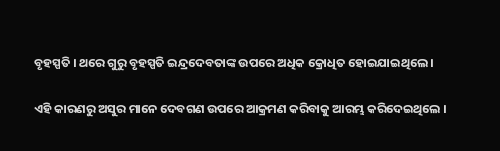ବୃହସ୍ପତି । ଥରେ ଗୁରୁ ବୃହସ୍ପତି ଇନ୍ଦ୍ରଦେବତାଙ୍କ ଉପରେ ଅଧିକ କ୍ରୋଧିତ ହୋଇଯାଇଥିଲେ ।

ଏହି କାରଣରୁ ଅସୁର ମାନେ ଦେବଗଣ ଉପରେ ଆକ୍ରମଣ କରିବାକୁ ଆରମ୍ଭ କରିଦେଇଥିଲେ ।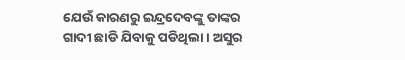ଯେଉଁ କାରଣରୁ ଇନ୍ଦ୍ରଦେବଙ୍କୁ ତାଙ୍କର ଗାଦୀ ଛାଡି ଯିବାକୁ ପଡିଥିଲା । ଅସୁର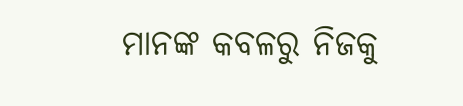ମାନଙ୍କ କବଳରୁ ନିଜକୁ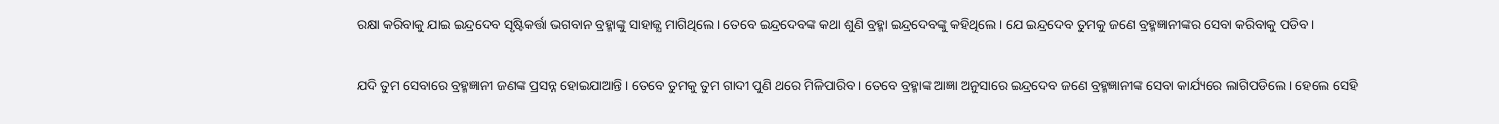ରକ୍ଷା କରିବାକୁ ଯାଇ ଇନ୍ଦ୍ରଦେବ ସୃଷ୍ଟିକର୍ତ୍ତା ଭଗବାନ ବ୍ରହ୍ମାଙ୍କୁ ସାହାଜ୍ଯ ମାଗିଥିଲେ । ତେବେ ଇନ୍ଦ୍ରଦେବଙ୍କ କଥା ଶୁଣି ବ୍ରହ୍ମା ଇନ୍ଦ୍ରଦେବଙ୍କୁ କହିଥିଲେ । ଯେ ଇନ୍ଦ୍ରଦେବ ତୁମକୁ ଜଣେ ବ୍ରହ୍ମଜ୍ଞାନୀଙ୍କର ସେବା କରିବାକୁ ପଡିବ ।

ଯଦି ତୁମ ସେବାରେ ବ୍ରହ୍ମଜ୍ଞାନୀ ଜଣଙ୍କ ପ୍ରସନ୍ନ ହୋଇଯାଆନ୍ତି । ତେବେ ତୁମକୁ ତୁମ ଗାଦୀ ପୁଣି ଥରେ ମିଳିପାରିବ । ତେବେ ବ୍ରହ୍ମାଙ୍କ ଆଜ୍ଞା ଅନୁସାରେ ଇନ୍ଦ୍ରଦେବ ଜଣେ ବ୍ରହ୍ମଜ୍ଞାନୀଙ୍କ ସେବା କାର୍ଯ୍ୟରେ ଲାଗିପଡିଲେ । ହେଲେ ସେହି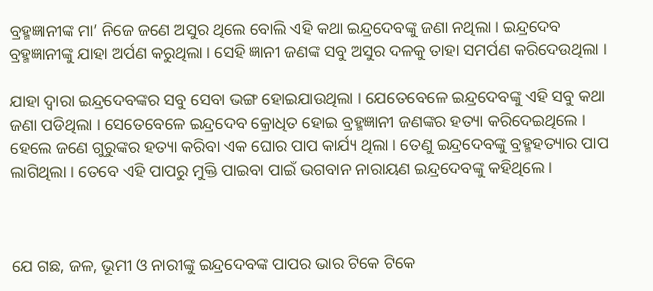ବ୍ରହ୍ମଜ୍ଞାନୀଙ୍କ ମା’ ନିଜେ ଜଣେ ଅସୁର ଥିଲେ ବୋଲି ଏହି କଥା ଇନ୍ଦ୍ରଦେବଙ୍କୁ ଜଣା ନଥିଲା । ଇନ୍ଦ୍ରଦେବ ବ୍ରହ୍ମଜ୍ଞାନୀଙ୍କୁ ଯାହା ଅର୍ପଣ କରୁଥିଲା । ସେହି ଜ୍ଞାନୀ ଜଣଙ୍କ ସବୁ ଅସୁର ଦଳକୁ ତାହା ସମର୍ପଣ କରିଦେଉଥିଲା ।

ଯାହା ଦ୍ଵାରା ଇନ୍ଦ୍ରଦେବଙ୍କର ସବୁ ସେବା ଭଙ୍ଗ ହୋଇଯାଉଥିଲା । ଯେତେବେଳେ ଇନ୍ଦ୍ରଦେବଙ୍କୁ ଏହି ସବୁ କଥା ଜଣା ପଡିଥିଲା । ସେତେବେଳେ ଇନ୍ଦ୍ରଦେବ କ୍ରୋଧିତ ହୋଇ ବ୍ରହ୍ମଜ୍ଞାନୀ ଜଣଙ୍କର ହତ୍ୟା କରିଦେଇଥିଲେ । ହେଲେ ଜଣେ ଗୁରୁଙ୍କର ହତ୍ୟା କରିବା ଏକ ଘୋର ପାପ କାର୍ଯ୍ୟ ଥିଲା । ତେଣୁ ଇନ୍ଦ୍ରଦେବଙ୍କୁ ବ୍ରହ୍ମହତ୍ୟାର ପାପ ଲାଗିଥିଲା । ତେବେ ଏହି ପାପରୁ ମୁକ୍ତି ପାଇବା ପାଇଁ ଭଗବାନ ନାରାୟଣ ଇନ୍ଦ୍ରଦେବଙ୍କୁ କହିଥିଲେ ।



ଯେ ଗଛ, ଜଳ, ଭୂମୀ ଓ ନାରୀଙ୍କୁ ଇନ୍ଦ୍ରଦେବଙ୍କ ପାପର ଭାର ଟିକେ ଟିକେ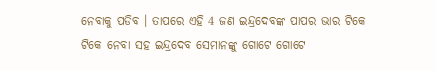ନେବାକୁ ପଡିବ । ତାପରେ ଏହି 4 ଜଣ ଇନ୍ଦ୍ରଦେବଙ୍କ ପାପର ଭାର ଟିକେ ଟିକେ ନେବା ସହ ଇନ୍ଦ୍ରଦେବ ସେମାନଙ୍କୁ ଗୋଟେ ଗୋଟେ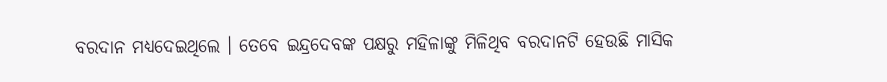ବରଦାନ ମଧ୍ୟଦେଇଥିଲେ । ତେବେ ଇନ୍ଦ୍ରଦେବଙ୍କ ପକ୍ଷରୁ ମହିଳାଙ୍କୁ ମିଳିଥିବ ବରଦାନଟି ହେଉଛି ମାସିକ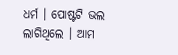ଧର୍ମ । ପୋଷ୍ଟଟି ଭଲ ଲାଗିଥିଲେ । ଆମ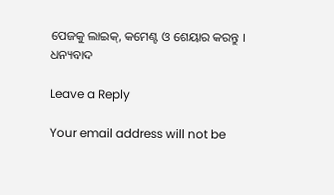ପେଜକୁ ଲାଇକ୍, କମେଣ୍ଟ ଓ ଶେୟାର କରନ୍ତୁ । ଧନ୍ୟବାଦ

Leave a Reply

Your email address will not be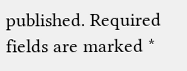published. Required fields are marked *